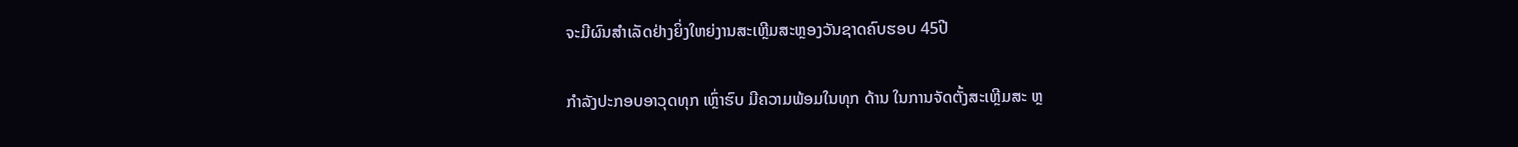ຈະມີຜົນສຳເລັດຢ່າງຍິ່ງໃຫຍ່ງານສະເຫຼີມສະຫຼອງວັນຊາດຄົບຮອບ 45ປີ

ກຳລັງປະກອບອາວຸດທຸກ ເຫຼົ່າຮົບ ມີຄວາມພ້ອມໃນທຸກ ດ້ານ ໃນການຈັດຕັ້ງສະເຫຼີມສະ ຫຼ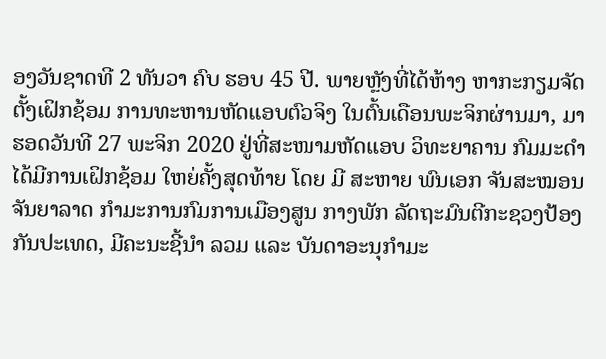ອງວັນຊາດທີ 2 ທັນວາ ຄົບ ຮອບ 45 ປີ. ພາຍຫຼັງທີ່ໄດ້ຫ້າງ ຫາກະກຽມຈັດຕັ້ງເຝິກຊ້ອມ ການທະຫານຫັດແອບຕົວຈິງ ໃນຕົ້ນເດືອນພະຈິກຜ່ານມາ, ມາຮອດວັນທີ 27 ພະຈິກ 2020 ຢູ່ທີ່ສະໜາມຫັດແອບ ວິທະຍາຄານ ກົມມະດໍາ ໄດ້ມີການເຝິກຊ້ອມ ໃຫຍ່ຄັ້ງສຸດທ້າຍ ໂດຍ ມີ ສະຫາຍ ພົນເອກ ຈັນສະໝອນ ຈັນຍາລາດ ກຳມະການກົມການເມືອງສູນ ກາງພັກ ລັດຖະມົນຕີກະຊວງປ້ອງກັນປະເທດ, ມີຄະນະຊີ້ນຳ ລວມ ແລະ ບັນດາອະນຸກໍາມະ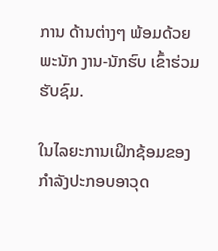ການ ດ້ານຕ່າງໆ ພ້ອມດ້ວຍພະນັກ ງານ-ນັກຮົບ ເຂົ້າຮ່ວມຮັບຊົມ.

ໃນໄລຍະການເຝິກຊ້ອມຂອງ ກຳລັງປະກອບອາວຸດ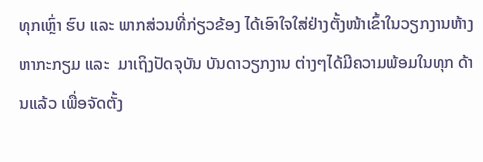ທຸກເຫຼົ່າ ຮົບ ແລະ ພາກສ່ວນທີ່ກ່ຽວຂ້ອງ ໄດ້ເອົາໃຈໃສ່ຢ່າງຕັ້ງໜ້າເຂົ້າໃນວຽກງານຫ້າງຫາກະກຽມ ແລະ  ມາເຖິງປັດຈຸບັນ ບັນດາວຽກງານ ຕ່າງໆໄດ້ມີຄວາມພ້ອມໃນທຸກ ດ້ານແລ້ວ ເພື່ອຈັດຕັ້ງ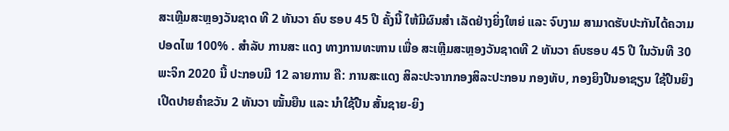ສະເຫຼີມສະຫຼອງວັນຊາດ ທີ 2 ທັນວາ ຄົບ ຮອບ 45 ປີ ຄັ້ງນີ້ ໃຫ້ມີຜົນສຳ ເລັດຢ່າງຍິ່ງໃຫຍ່ ແລະ ຈົບງາມ ສາມາດຮັບປະກັນໄດ້ຄວາມ ປອດໄພ 100% . ສຳລັບ ການສະ ແດງ ທາງການທະຫານ ເພື່ອ ສະເຫຼີມສະຫຼອງວັນຊາດທີ 2 ທັນວາ ຄົບຮອບ 45 ປີ ໃນວັນທີ 30 ພະຈິກ 2020 ນີ້ ປະກອບມີ 12 ລາຍການ ຄື: ການສະແດງ ສິລະປະຈາກກອງສິລະປະກອນ ກອງທັບ, ກອງຍິງປືນອາຊຽນ ໃຊ້ປືນຍິງເປີດປາຍຄໍາຂວັນ 2 ທັນວາ ໝັ້ນຍືນ ແລະ ນຳໃຊ້ປືນ ສັ້ນຊາຍ-ຍິງ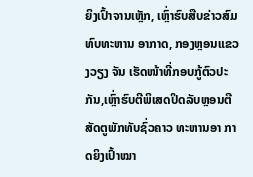ຍິງເປົ້າຈານເຫຼັກ, ເຫຼົ່າຮົບສືບຂ່າວສົມທົບທະຫານ ອາກາດ, ກອງຫຼອນແຂວງວຽງ ຈັນ ເຮັດໜ້າທີ່ກອບກູ້ຕົວປະກັນ,ເຫຼົ່າຮົບຕີພິເສດປິດລັບຫຼອນຕີ ສັດຕູພັກທັບຊົ່ວຄາວ ທະຫານອາ ກາດຍິງເປົ້າໝາ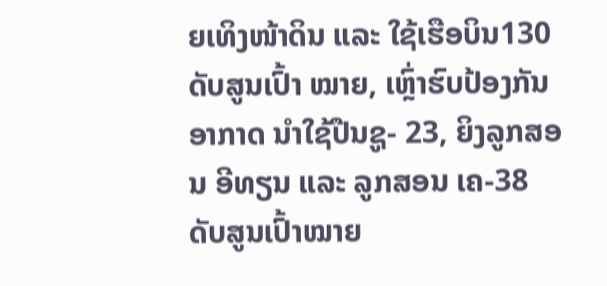ຍເທິງໜ້າດິນ ແລະ ໃຊ້ເຮືອບິນ130 ດັບສູນເປົ້າ ໝາຍ, ເຫຼົ່າຮົບປ້ອງກັນອາກາດ ນຳໃຊ້ປືນຊູ- 23, ຍິງລູກສອນ ອີທຽນ ແລະ ລູກສອນ ເຄ-38 ດັບສູນເປົ້າໝາຍ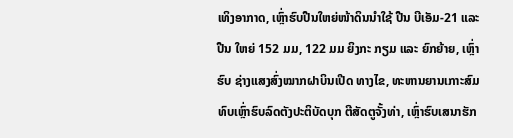ເທິງອາກາດ, ເຫຼົ່າຮົບປືນໃຫຍ່ໜ້າດິນນໍາໃຊ້ ປືນ ບີເອັມ-21 ແລະ ປືນ ໃຫຍ່ 152 ມມ, 122 ມມ ຍິງກະ ກຽມ ແລະ ຍົກຍ້າຍ, ເຫຼົ່າຮົບ ຊ່າງແສງສົ່ງໝາກຝາບິນເປີດ ທາງໄຂ, ທະຫານຍານເກາະສົມ ທົບເຫຼົ່າຮົບລົດຕັງປະຕິບັດບຸກ ຕີສັດຕູຈັ້ງທ່າ, ເຫຼົ່າຮົບເສນາຮັກ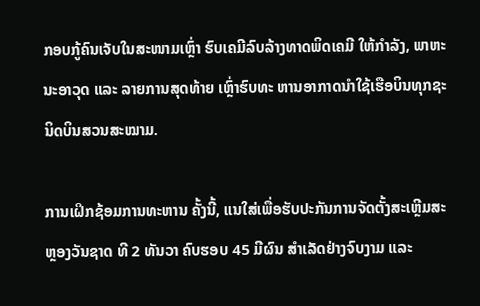ກອບກູ້ຄົນເຈັບໃນສະໜາມເຫຼົ່າ ຮົບເຄມີລົບລ້າງທາດພິດເຄມີ ໃຫ້ກຳລັງ, ພາຫະນະອາວຸດ ແລະ ລາຍການສຸດທ້າຍ ເຫຼົ່າຮົບທະ ຫານອາກາດນໍາໃຊ້ເຮືອບິນທຸກຊະນິດບິນສວນສະໝາມ.

ການເຝິກຊ້ອມການທະຫານ ຄັ້ງນີ້, ແນໃສ່ເພື່ອຮັບປະກັນການຈັດຕັ້ງສະເຫຼີມສະຫຼອງວັນຊາດ ທີ 2 ທັນວາ ຄົບຮອບ 45 ມີຜົນ ສຳເລັດຢ່າງຈົບງາມ ແລະ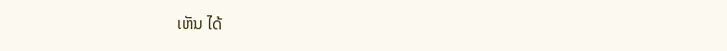ເຫັນ ໄດ້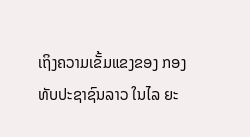ເຖິງຄວາມເຂັ້ມແຂງຂອງ ກອງທັບປະຊາຊົນລາວ ໃນໄລ ຍະ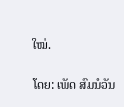ໃໝ່.

ໂດຍ: ເພັດ ສົມນໍວັນ